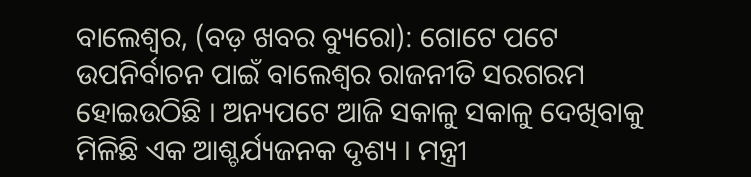ବାଲେଶ୍ୱର, (ବଡ଼ ଖବର ବ୍ୟୁରୋ): ଗୋଟେ ପଟେ ଉପନିର୍ବାଚନ ପାଇଁ ବାଲେଶ୍ୱର ରାଜନୀତି ସରଗରମ ହୋଇଉଠିଛି । ଅନ୍ୟପଟେ ଆଜି ସକାଳୁ ସକାଳୁ ଦେଖିବାକୁ ମିଳିଛି ଏକ ଆଶ୍ଚର୍ଯ୍ୟଜନକ ଦୃଶ୍ୟ । ମନ୍ତ୍ରୀ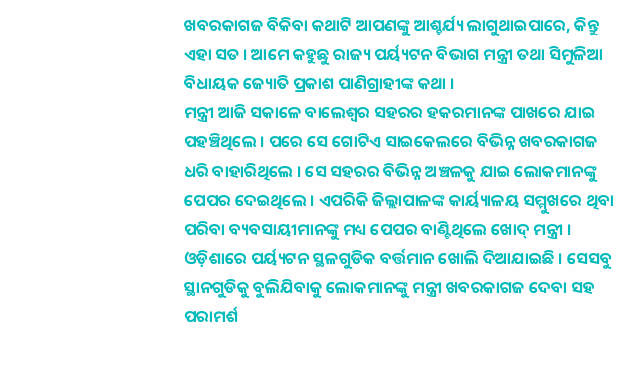ଖବରକାଗଜ ବିକିବା କଥାଟି ଆପଣଙ୍କୁ ଆଶ୍ଚର୍ଯ୍ୟ ଲାଗୁଥାଇପାରେ, କିନ୍ତୁ ଏହା ସତ । ଆମେ କହୁଛୁ ରାଜ୍ୟ ପର୍ୟ୍ୟଟନ ବିଭାଗ ମନ୍ତ୍ରୀ ତଥା ସିମୁଳିଆ ବିଧାୟକ ଜ୍ୟୋତି ପ୍ରକାଶ ପାଣିଗ୍ରାହୀଙ୍କ କଥା ।
ମନ୍ତ୍ରୀ ଆଜି ସକାଳେ ବାଲେଶ୍ୱର ସହରର ହକରମାନଙ୍କ ପାଖରେ ଯାଇ ପହଞ୍ଚିଥିଲେ । ପରେ ସେ ଗୋଟିଏ ସାଇକେଲରେ ବିଭିନ୍ନ ଖବରକାଗଜ ଧରି ବାହାରିଥିଲେ । ସେ ସହରର ବିଭିନ୍ନ ଅଞ୍ଚଳକୁ ଯାଇ ଲୋକମାନଙ୍କୁ ପେପର ଦେଇଥିଲେ । ଏପରିକି ଜିଲ୍ଲାପାଳଙ୍କ କାର୍ୟ୍ୟାଳୟ ସମ୍ମୁଖରେ ଥିବା ପରିବା ବ୍ୟବସାୟୀମାନଙ୍କୁ ମଧ୍ୟ ପେପର ବାଣ୍ଟିଥିଲେ ଖୋଦ୍ ମନ୍ତ୍ରୀ ।
ଓଡ଼ିଶାରେ ପର୍ୟ୍ୟଟନ ସ୍ଥଳଗୁଡିକ ବର୍ତ୍ତମାନ ଖୋଲି ଦିଆଯାଇଛି । ସେସବୁ ସ୍ଥାନଗୁଡିକୁ ବୁଲିଯିବାକୁ ଲୋକମାନଙ୍କୁ ମନ୍ତ୍ରୀ ଖବରକାଗଜ ଦେବା ସହ ପରାମର୍ଶ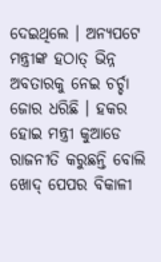ଦେଇଥିଲେ । ଅନ୍ୟପଟେ ମନ୍ତ୍ରୀଙ୍କ ହଠାତ୍ ଭିନ୍ନ ଅବତାରକୁ ନେଇ ଚର୍ଚ୍ଚା ଜୋର ଧରିଛି । ହକର ହୋଇ ମନ୍ତ୍ରୀ କୁଆଡେ ରାଜନୀତି କରୁଛନ୍ତି ବୋଲି ଖୋଦ୍ ପେପର ବିକାଳୀ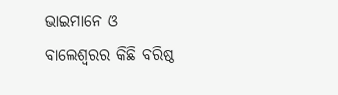ଭାଇମାନେ ଓ ବାଲେଶ୍ୱରର କିଛି ବରିଷ୍ଠ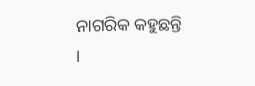ନାଗରିକ କହୁଛନ୍ତି ।